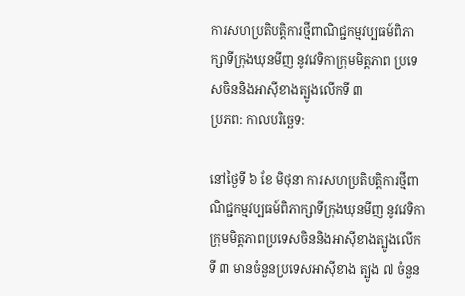ការសហប្រតិបត្តិការថ្មីពាណិជ្ជកម្មវប្បធម៍ពិភាក្សាទីក្រុងឃុនមីញ នូវវេទិកាក្រុមមិត្តភាព ប្រទេសចិននិងអាស៊ីខាងត្បូងលើកទី ៣
ប្រភព: កាលបរិចេ្ឆទ:

នៅថ្ងៃទី ៦ ខែ មិថុនា ការសហប្រតិបត្តិការថ្មីពាណិជ្ជកម្មវប្បធម៍ពិភាក្សាទីក្រុងឃុនមីញ នូវវេទិកាក្រុមមិត្តភាពប្រទេសចិននិងអាស៊ីខាងត្បូងលើកទី ៣ មានចំនួនប្រទេសអាស៊ីខាង ត្បូង ៧ ចំនួន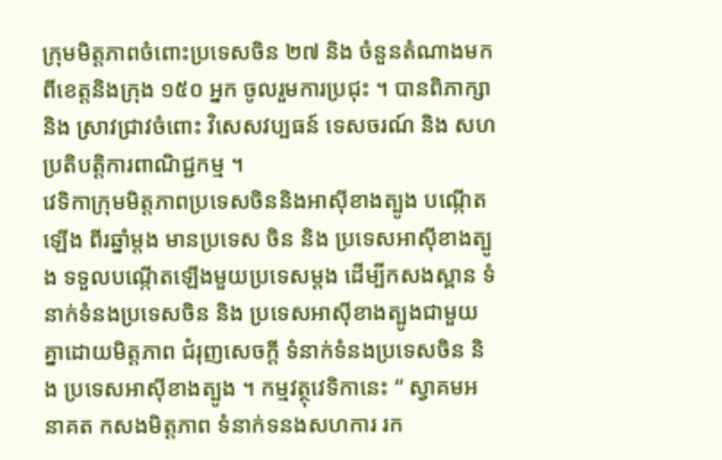ក្រុមមិត្តភាពចំពោះប្រទេសចិន ២៧ និង ចំនួនតំណាងមកពីខេត្តនិងក្រុង ១៥០ អ្នក ចូលរួមការប្រជុះ ។ បានពិភាក្សា និង ស្រាវជ្រាវចំពោះ វិសេសវប្បធន៍ ទេសចរណ៍ និង សហប្រតិបត្តិការពាណិជ្ជកម្ម ។
វេទិកាក្រុមមិត្តភាពប្រទេសចិននិងអាស៊ីខាងត្បូង បណ្កើតឡើង ពីរឆ្នាំម្តង មានប្រទេស ចិន និង ប្រទេសអាស៊ីខាងត្បូង ទទួលបណ្កើតឡើងមួយប្រទេសម្តង ដើម្បីកសងស្ពាន ទំនាក់ទំនងប្រទេសចិន និង ប្រទេសអាស៊ីខាងត្បូងជាមួយគ្នាដោយមិត្តភាព ជំរុញសេចក្តី ទំនាក់ទំនងប្រទេសចិន និង ប្រទេសអាស៊ីខាងត្បូង ។ កម្មវត្ថុវេទិកានេះ “ ស្វាគមអនាគត កសងមិត្តភាព ទំនាក់ទនងសហការ រក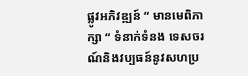ផ្លូវអភិវឌ្ឍន៍ “ មានមេពិភាក្សា “ ទំនាក់ទំនង ទេសចរណ៍និងវប្បធន៍នូវសហប្រ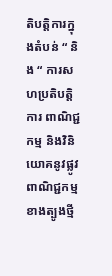តិបតិ្តការក្នុងតំបន់ “ និង “ ការសហប្រតិបត្តិការ ពាណិជ្ជកម្ម និងវិនិយោគនូវផ្លូវពាណិជ្ជកម្មខាងត្បូងថ្មី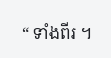“ ទាំងពីរ ។